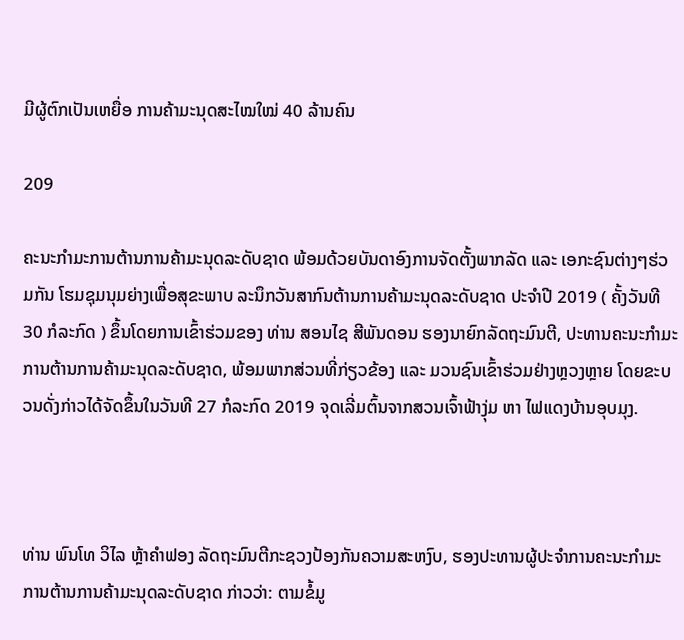ມີຜູ້ຕົກເປັນເຫຍື່ອ ການຄ້າມະນຸດສະໄໝໃໝ່ 40 ລ້ານຄົນ

209

ຄະນະກຳມະການຕ້ານການຄ້າມະນຸດລະດັບຊາດ ພ້ອມດ້ວຍບັນດາອົງການຈັດຕັ້ງພາກລັດ ແລະ ເອກະຊົນຕ່າງໆຮ່ວມກັນ ໂຮມຊຸມນຸມຍ່າງເພື່ອສຸຂະພາບ ລະນຶກວັນສາກົນຕ້ານການຄ້າມະນຸດລະດັບຊາດ ປະຈໍາປີ 2019 ( ຄັ້ງວັນທີ 30 ກໍລະກົດ ) ຂຶ້ນໂດຍການເຂົ້າຮ່ວມຂອງ ທ່ານ ສອນໄຊ ສີພັນດອນ ຮອງນາຍົກລັດຖະມົນຕີ, ປະທານຄະນະກໍາມະການຕ້ານການຄ້າມະນຸດລະດັບຊາດ, ພ້ອມພາກສ່ວນທີ່ກ່ຽວຂ້ອງ ແລະ ມວນຊົນເຂົ້າຮ່ວມຢ່າງຫຼວງຫຼາຍ ໂດຍຂະບວນດັ່ງກ່າວໄດ້ຈັດຂຶ້ນໃນວັນທີ 27 ກໍລະກົດ 2019 ຈຸດເລີ່ມຕົ້ນຈາກສວນເຈົ້າຟ້າງຸ່ມ ຫາ ໄຟແດງບ້ານອຸບມຸງ.



ທ່ານ ພົນໂທ ວິໄລ ຫຼ້າຄຳຟອງ ລັດຖະມົນຕີກະຊວງປ້ອງກັນຄວາມສະຫງົບ, ຮອງປະທານຜູ້ປະຈຳການຄະນະກຳມະການຕ້ານການຄ້າມະນຸດລະດັບຊາດ ກ່າວວ່າ: ຕາມຂໍ້ມູ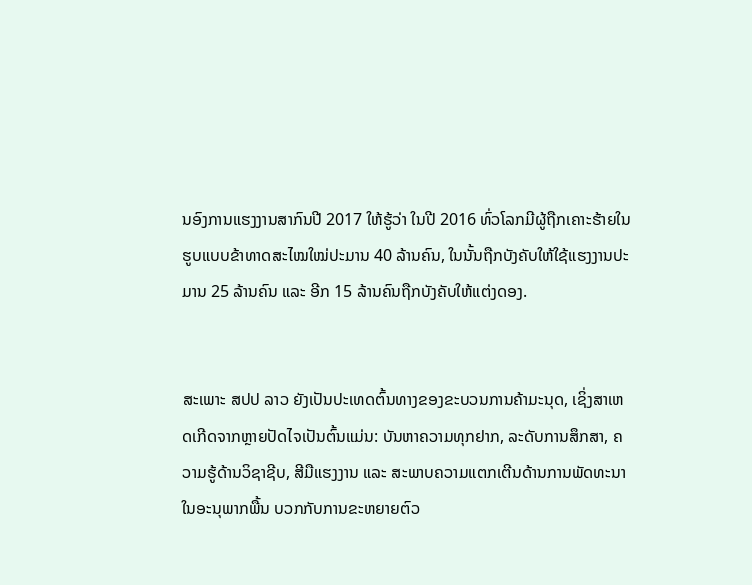ນອົງການແຮງງານສາກົນປີ 2017 ໃຫ້ຮູ້ວ່າ ໃນປີ 2016 ທົ່ວໂລກມີຜູ້ຖືກເຄາະຮ້າຍໃນຮູບແບບຂ້າທາດສະໄໝໃໝ່ປະມານ 40 ລ້ານຄົນ, ໃນນັ້ນຖືກບັງຄັບໃຫ້ໃຊ້ແຮງງານປະມານ 25 ລ້ານຄົນ ແລະ ອີກ 15 ລ້ານຄົນຖືກບັງຄັບໃຫ້ແຕ່ງດອງ.


ສະເພາະ ສປປ ລາວ ຍັງເປັນປະເທດຕົ້ນທາງຂອງຂະບວນການຄ້າມະນຸດ, ເຊິ່ງສາເຫດເກີດຈາກຫຼາຍປັດໄຈເປັນຕົ້ນແມ່ນ: ບັນຫາຄວາມທຸກຢາກ, ລະດັບການສຶກສາ, ຄວາມຮູ້ດ້ານວິຊາຊີບ, ສີມືແຮງງານ ແລະ ສະພາບຄວາມແຕກເຕີນດ້ານການພັດທະນາ ໃນອະນຸພາກພື້ນ ບວກກັບການຂະຫຍາຍຕົວ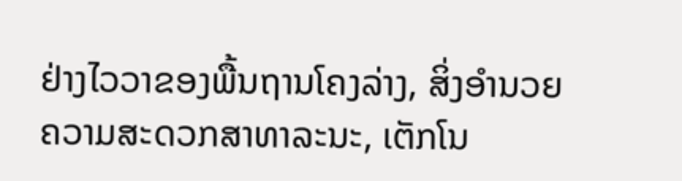ຢ່າງໄວວາຂອງພື້ນຖານໂຄງລ່າງ, ສິ່ງອໍານວຍຄວາມສະດວກສາທາລະນະ, ເຕັກໂນ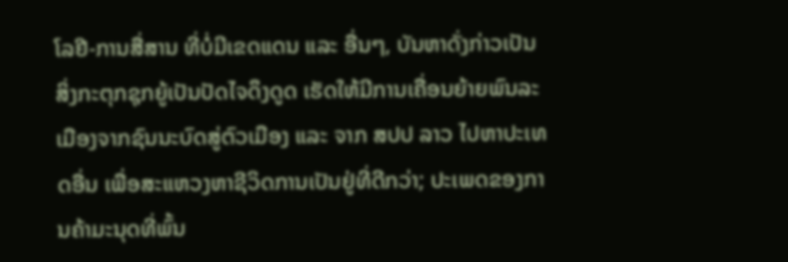ໂລຢີ-ການສື່ສານ ທີ່ບໍ່ມີເຂດແດນ ແລະ ອື່ນໆ, ບັນຫາດັ່ງກ່າວເປັນສິ່ງກະຕຸກຊຸກຍູ້ເປັນປັດໄຈດຶງດູດ ເຮັດໃຫ້ມີການເຄື່ອນຍ້າຍພົນລະເມືອງຈາກຊົນນະບົດສູ່ຕົວເມືອງ ແລະ ຈາກ ສປປ ລາວ ໄປຫາປະເທດອື່ນ ເພື່ອສະແຫວງຫາຊີວິດການເປັນຢູ່ທີ່ດີກວ່າ; ປະເພດຂອງການຄ້າມະນຸດທີ່ພົ້ນ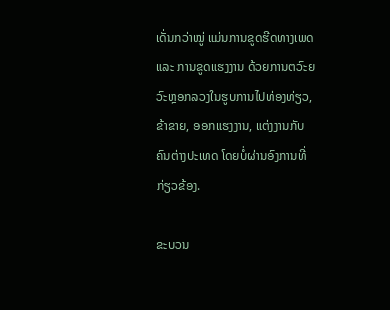ເດັ່ນກວ່າໝູ່ ແມ່ນການຂູດຮີດທາງເພດ ແລະ ການຂູດແຮງງານ ດ້ວຍການຕວົະຍວົະຫຼອກລວງໃນຮູບການໄປທ່ອງທ່ຽວ, ຂ້າຂາຍ, ອອກແຮງງານ, ແຕ່ງງານກັບຄົນຕ່າງປະເທດ ໂດຍບໍ່ຜ່ານອົງການທີ່ກ່ຽວຂ້ອງ.

ຂະບວນ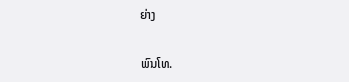ຍ່າງ

ພົນໂທ.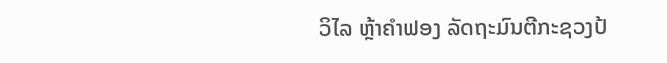ວິໄລ ຫຼ້າຄຳຟອງ ລັດຖະມົນຕີກະຊວງປ້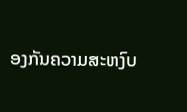ອງກັນຄວາມສະຫງົບ